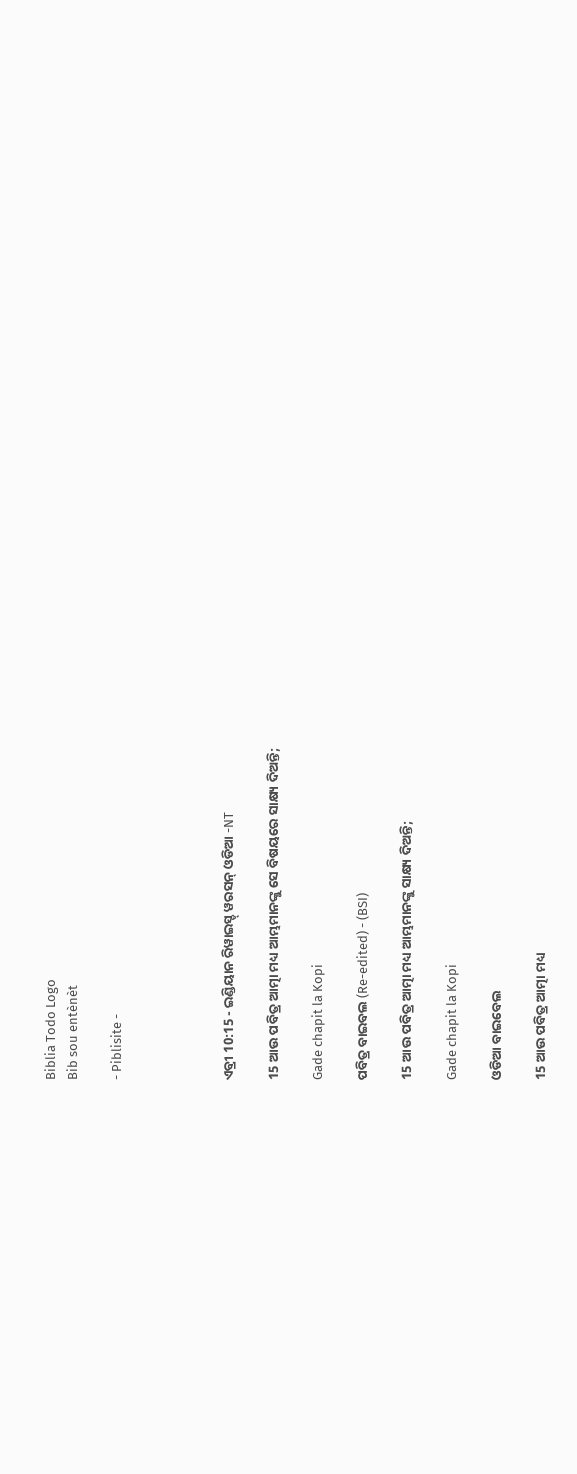Biblia Todo Logo
Bib sou entènèt

- Piblisite -




ଏବ୍ରୀ 10:15 - ଇଣ୍ଡିୟାନ ରିୱାଇସ୍ଡ୍ ୱରସନ୍ ଓଡିଆ -NT

15 ଆଉ ପବିତ୍ର ଆତ୍ମା ମଧ୍ୟ ଆମ୍ଭମାନଙ୍କୁ ସେ ବିଷୟରେ ସାକ୍ଷ୍ୟ ଦିଅନ୍ତି;

Gade chapit la Kopi

ପବିତ୍ର ବାଇବଲ (Re-edited) - (BSI)

15 ଆଉ ପବିତ୍ର ଆତ୍ମା ମଧ୍ୟ ଆମ୍ଭମାନଙ୍କୁ ସାକ୍ଷ୍ୟ ଦିଅନ୍ତି;

Gade chapit la Kopi

ଓଡିଆ ବାଇବେଲ

15 ଆଉ ପବିତ୍ର ଆତ୍ମା ମଧ୍ୟ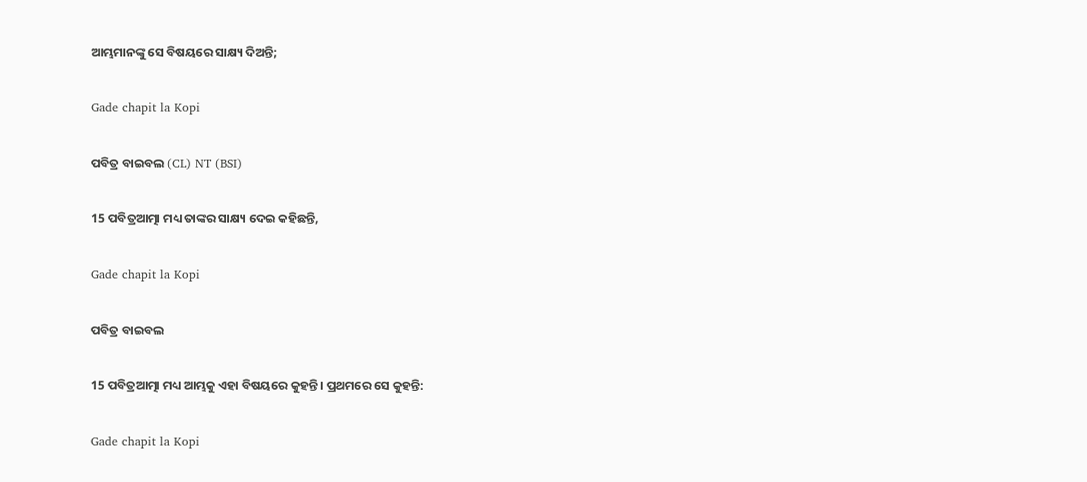ଆମ୍ଭମାନଙ୍କୁ ସେ ବିଷୟରେ ସାକ୍ଷ୍ୟ ଦିଅନ୍ତି;

Gade chapit la Kopi

ପବିତ୍ର ବାଇବଲ (CL) NT (BSI)

15 ପବିତ୍ରଆତ୍ମା ମଧ୍ୟ ତାଙ୍କର ସାକ୍ଷ୍ୟ ଦେଇ କହିଛନ୍ତି,

Gade chapit la Kopi

ପବିତ୍ର ବାଇବଲ

15 ପବିତ୍ରଆତ୍ମା ମଧ୍ୟ ଆମ୍ଭକୁ ଏହା ବିଷୟରେ କୁହନ୍ତି। ପ୍ରଥମରେ ସେ କୁହନ୍ତି:

Gade chapit la Kopi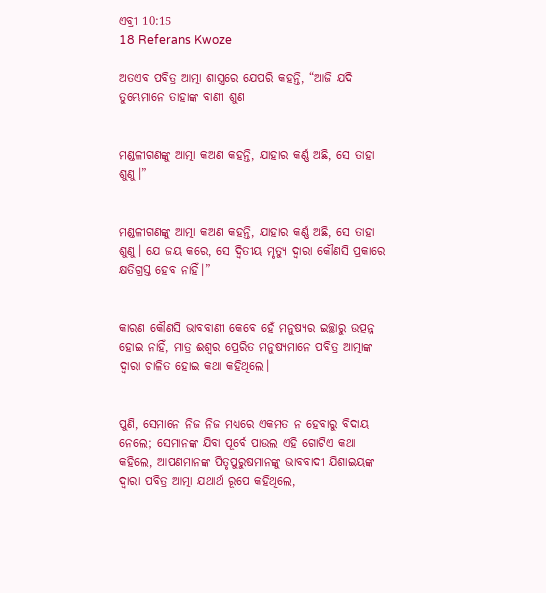ଏବ୍ରୀ 10:15
18 Referans Kwoze

ଅତଏବ ପବିତ୍ର ଆତ୍ମା ଶାସ୍ତ୍ରରେ ଯେପରି କହନ୍ତି, “ଆଜି ଯଦି ତୁମ୍ଭେମାନେ ତାହାଙ୍କ ବାଣୀ ଶୁଣ


ମଣ୍ଡଳୀଗଣଙ୍କୁ ଆତ୍ମା କଅଣ କହନ୍ତି, ଯାହାର କର୍ଣ୍ଣ ଅଛି, ସେ ତାହା ଶୁଣୁ।”


ମଣ୍ଡଳୀଗଣଙ୍କୁ ଆତ୍ମା କଅଣ କହନ୍ତି, ଯାହାର କର୍ଣ୍ଣ ଅଛି, ସେ ତାହା ଶୁଣୁ। ଯେ ଜୟ କରେ, ସେ ଦ୍ୱିତୀୟ ମୃତ୍ୟୁ ଦ୍ୱାରା କୌଣସି ପ୍ରକାରେ କ୍ଷତିଗ୍ରସ୍ତ ହେବ ନାହିଁ।”


କାରଣ କୌଣସି ଭାବବାଣୀ କେବେ ହେଁ ମନୁଷ୍ୟର ଇଚ୍ଛାରୁ ଉତ୍ପନ୍ନ ହୋଇ ନାହିଁ, ମାତ୍ର ଈଶ୍ବର ପ୍ରେରିତ ମନୁଷ୍ୟମାନେ ପବିତ୍ର ଆତ୍ମାଙ୍କ ଦ୍ୱାରା ଚାଳିତ ହୋଇ କଥା କହିଥିଲେ।


ପୁଣି, ସେମାନେ ନିଜ ନିଜ ମଧ୍ୟରେ ଏକମତ ନ ହେବାରୁ ବିଦାୟ ନେଲେ; ସେମାନଙ୍କ ଯିବା ପୂର୍ବେ ପାଉଲ ଏହି ଗୋଟିଏ କଥା କହିଲେ, ଆପଣମାନଙ୍କ ପିତୃପୁରୁଷମାନଙ୍କୁ ଭାବବାଦୀ ଯିଶାଇୟଙ୍କ ଦ୍ୱାରା ପବିତ୍ର ଆତ୍ମା ଯଥାର୍ଥ ରୂପେ କହିଥିଲେ,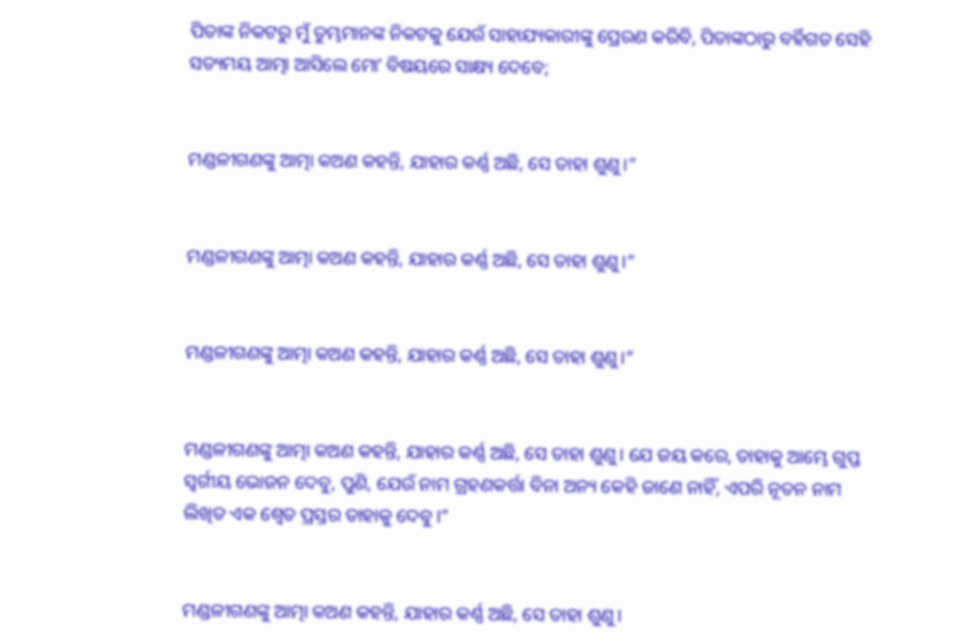ପିତାଙ୍କ ନିକଟରୁ ମୁଁ ତୁମ୍ଭମାନଙ୍କ ନିକଟକୁ ଯେଉଁ ସାହାଯ୍ୟକାରୀଙ୍କୁ ପ୍ରେରଣ କରିବି, ପିତାଙ୍କଠାରୁ ବର୍ହିଗତ ସେହି ସତ୍ୟମୟ ଆତ୍ମା ଆସିଲେ ମୋʼ ବିଷୟରେ ସାକ୍ଷ୍ୟ ଦେବେ;


ମଣ୍ଡଳୀଗଣଙ୍କୁ ଆତ୍ମା କଅଣ କହନ୍ତି, ଯାହାର କର୍ଣ୍ଣ ଅଛି, ସେ ତାହା ଶୁଣୁ।”


ମଣ୍ଡଳୀଗଣଙ୍କୁ ଆତ୍ମା କଅଣ କହନ୍ତି, ଯାହାର କର୍ଣ୍ଣ ଅଛି, ସେ ତାହା ଶୁଣୁ।”


ମଣ୍ଡଳୀଗଣଙ୍କୁ ଆତ୍ମା କଅଣ କହନ୍ତି, ଯାହାର କର୍ଣ୍ଣ ଅଛି, ସେ ତାହା ଶୁଣୁ।”


ମଣ୍ଡଳୀଗଣଙ୍କୁ ଆତ୍ମା କଅଣ କହନ୍ତି, ଯାହାର କର୍ଣ୍ଣ ଅଛି, ସେ ତାହା ଶୁଣୁ। ଯେ ଜୟ କରେ, ତାହାକୁ ଆମ୍ଭେ ଗୁପ୍ତ ସ୍ବର୍ଗୀୟ ଭୋଜନ ଦେବୁ, ପୁଣି, ଯେଉଁ ନାମ ଗ୍ରହଣକର୍ତ୍ତା ବିନା ଅନ୍ୟ କେହି ଜାଣେ ନାହିଁ, ଏପରି ନୂତନ ନାମ ଲିଖିତ ଏକ ଶ୍ୱେତ ପ୍ରସ୍ତର ତାହାକୁ ଦେବୁ।”


ମଣ୍ଡଳୀଗଣଙ୍କୁ ଆତ୍ମା କଅଣ କହନ୍ତି, ଯାହାର କର୍ଣ୍ଣ ଅଛି, ସେ ତାହା ଶୁଣୁ।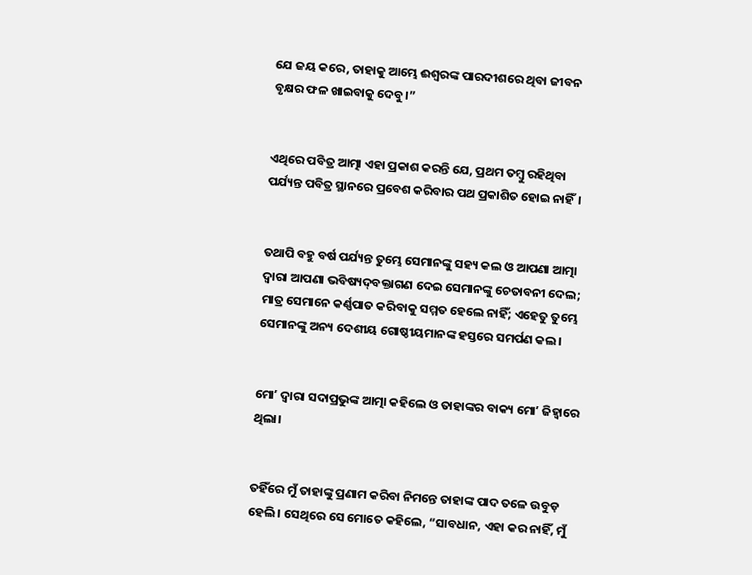ଯେ ଜୟ କରେ, ତାହାକୁ ଆମ୍ଭେ ଈଶ୍ବରଙ୍କ ପାରଦୀଶରେ ଥିବା ଜୀବନ ବୃକ୍ଷର ଫଳ ଖାଇବାକୁ ଦେବୁ।”


ଏଥିରେ ପବିତ୍ର ଆତ୍ମା ଏହା ପ୍ରକାଶ କରନ୍ତି ଯେ, ପ୍ରଥମ ତମ୍ବୁ ରହିଥିବା ପର୍ଯ୍ୟନ୍ତ ପବିତ୍ର ସ୍ଥାନରେ ପ୍ରବେଶ କରିବାର ପଥ ପ୍ରକାଶିତ ହୋଇ ନାହିଁ।


ତଥାପି ବହୁ ବର୍ଷ ପର୍ଯ୍ୟନ୍ତ ତୁମ୍ଭେ ସେମାନଙ୍କୁ ସହ୍ୟ କଲ ଓ ଆପଣା ଆତ୍ମା ଦ୍ୱାରା ଆପଣା ଭବିଷ୍ୟଦ୍‍ବକ୍ତାଗଣ ଦେଇ ସେମାନଙ୍କୁ ଚେତାବନୀ ଦେଲ; ମାତ୍ର ସେମାନେ କର୍ଣ୍ଣପାତ କରିବାକୁ ସମ୍ମତ ହେଲେ ନାହିଁ; ଏହେତୁ ତୁମ୍ଭେ ସେମାନଙ୍କୁ ଅନ୍ୟ ଦେଶୀୟ ଗୋଷ୍ଠୀୟମାନଙ୍କ ହସ୍ତରେ ସମର୍ପଣ କଲ।


ମୋʼ ଦ୍ୱାରା ସଦାପ୍ରଭୁଙ୍କ ଆତ୍ମା କହିଲେ ଓ ତାହାଙ୍କର ବାକ୍ୟ ମୋʼ ଜିହ୍ୱାରେ ଥିଲା।


ତହିଁରେ ମୁଁ ତାହାଙ୍କୁ ପ୍ରଣାମ କରିବା ନିମନ୍ତେ ତାହାଙ୍କ ପାଦ ତଳେ ଉବୁଡ଼ ହେଲି। ସେଥିରେ ସେ ମୋତେ କହିଲେ, “ସାବଧାନ, ଏହା କର ନାହିଁ, ମୁଁ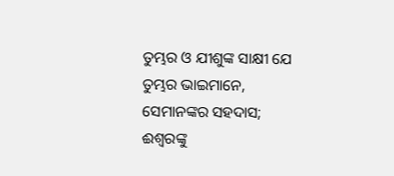ତୁମ୍ଭର ଓ ଯୀଶୁଙ୍କ ସାକ୍ଷୀ ଯେ ତୁମ୍ଭର ଭାଇମାନେ, ସେମାନଙ୍କର ସହଦାସ; ଈଶ୍ବରଙ୍କୁ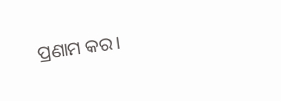ପ୍ରଣାମ କର।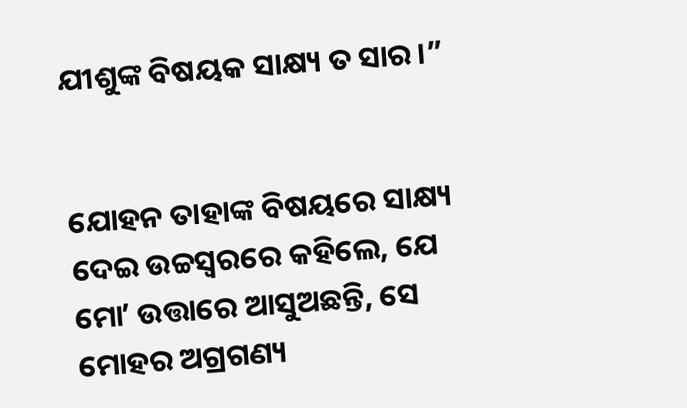ଯୀଶୁଙ୍କ ବିଷୟକ ସାକ୍ଷ୍ୟ ତ ସାର।”


ଯୋହନ ତାହାଙ୍କ ବିଷୟରେ ସାକ୍ଷ୍ୟ ଦେଇ ଉଚ୍ଚସ୍ୱରରେ କହିଲେ, ଯେ ମୋʼ ଉତ୍ତାରେ ଆସୁଅଛନ୍ତି, ସେ ମୋହର ଅଗ୍ରଗଣ୍ୟ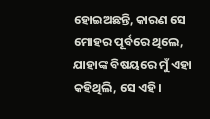ହୋଇଅଛନ୍ତି, କାରଣ ସେ ମୋହର ପୂର୍ବରେ ଥିଲେ, ଯାହାଙ୍କ ବିଷୟରେ ମୁଁ ଏହା କହିଥିଲି, ସେ ଏହି।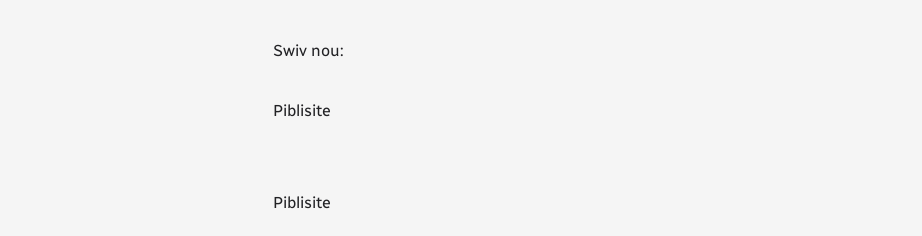Swiv nou:

Piblisite


Piblisite